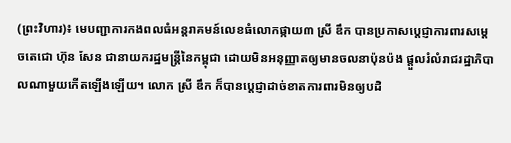(ព្រះវិហារ)៖ មេបញ្ជាការកងពលធំអន្តរាគមន៍លេខធំលោកផ្កាយ៣ ស្រី ឌឹក បានប្រកាសប្តេជ្ញាការពារសម្តេចតេជោ ហ៊ុន សែន ជានាយករដ្ឋមន្រ្តីនៃកម្ពុជា ដោយមិនអនុញ្ញាតឲ្យមានចលនាប៉ុនប៉ង ផ្តួលរំលំរាជរដ្ឋាភិបាលណាមួយកើតឡើងឡើយ។ លោក ស្រី ឌឹក ក៏បានប្តេជ្ញាដាច់ខាតការពារមិនឲ្យបដិ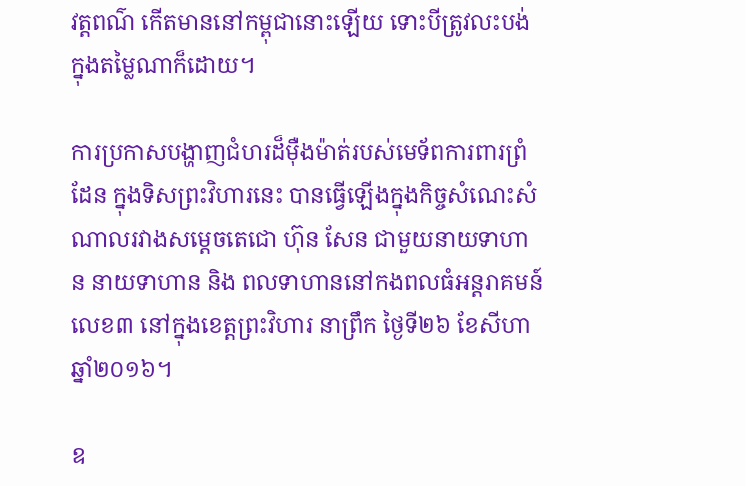វត្តពណ៌ កើតមាននៅកម្ពុជានោះឡើយ ទោះបីត្រូវលះបង់ក្នុងតម្លៃណាក៏ដោយ។

ការប្រកាសបង្ហាញជំហរដ៏ម៉ឺងម៉ាត់របស់មេទ័ពការពារព្រំដែន ក្នុងទិសព្រះវិហារនេះ បានធ្វើឡើងក្នុងកិច្ចសំណេះសំណាលរវាងសម្តេចតេជោ ហ៊ុន សែន ជាមួយនាយទាហាន នាយទាហាន និង ពលទាហាននៅកងពលធំអន្តរាគមន៍លេខ៣ នៅក្នុងខេត្តព្រះវិហារ នាព្រឹក ថ្ងៃទី២៦ ខែសីហា ឆ្នាំ២០១៦។

ឧ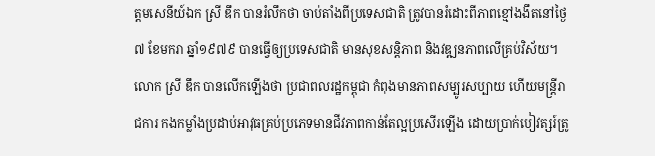ត្តមសេនីយ៍ឯក ស្រី ឌឹក បានរំលឹកថា ចាប់តាំងពីប្រទេសជាតិ ត្រូវបានរំដោះពីភាពខ្មៅងងឹតនៅថ្ងៃ៧ ខែមករា ឆ្នាំ១៩៧៩ បានធ្វើឲ្យប្រទេសជាតិ មានសុខសន្តិភាព និងវឌ្ឍនភាពលើគ្រប់វិស័យ។ លោក ស្រី ឌឹក បានលើកឡើងថា ប្រជាពលរដ្ឋកម្ពុជា កំពុងមានភាពសម្បូរសប្បាយ ហើយមន្រ្តីរាជការ កងកម្លាំងប្រដាប់អាវុធគ្រប់ប្រភេទមានជីវភាពកាន់តែល្អប្រសើរឡើង ដោយប្រាក់បៀវត្សរ៍ត្រូ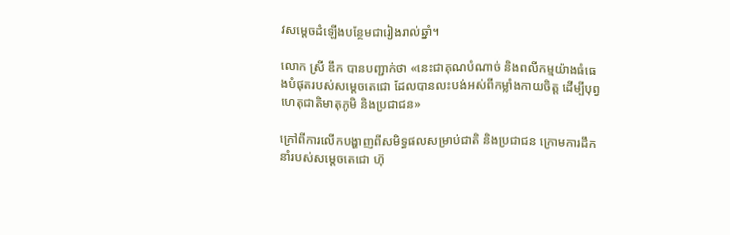វសម្តេចដំឡើងបន្ថែមជារៀងរាល់ឆ្នាំ។

លោក ស្រី ឌឹក បានបញ្ជាក់ថា «នេះជាគុណបំណាច់ និងពលីកម្មយ៉ាងធំធេងបំផុតរបស់សម្តេចតេជោ ដែលបានលះបង់អស់ពីកម្លាំងកាយចិត្ត ដើម្បីបុព្វហេតុជាតិមាតុភូមិ និងប្រជាជន»

ក្រៅពីការលើកបង្ហាញពីសមិទ្ធផលសម្រាប់ជាតិ និងប្រជាជន ក្រោមការដឹកនាំរបស់សម្តេចតេជោ ហ៊ុ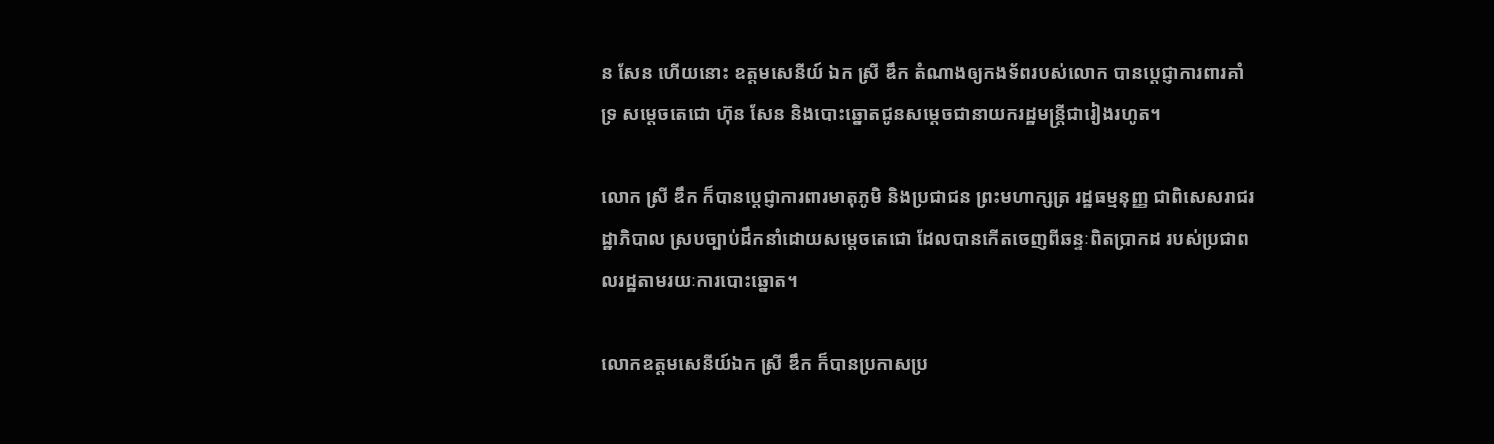ន សែន ហើយនោះ ឧត្តមសេនីយ៍ ឯក ស្រី ឌឹក តំណាងឲ្យកងទ័ពរបស់លោក បានប្តេជ្ញាការពារគាំទ្រ សម្តេចតេជោ ហ៊ុន សែន និងបោះឆ្នោតជូនសម្តេចជានាយករដ្ឋមន្រ្តីជារៀងរហូត។

លោក ស្រី ឌឹក ក៏បានប្តេជ្ញាការពារមាតុភូមិ និងប្រជាជន ព្រះមហាក្សត្រ រដ្ឋធម្មនុញ្ញ ជាពិសេសរាជរដ្ឋាភិបាល ស្របច្បាប់ដឹកនាំដោយសម្តេចតេជោ ដែលបានកើតចេញពីឆន្ទៈពិតប្រាកដ របស់ប្រជាពលរដ្ឋតាមរយៈការបោះឆ្នោត។

លោកឧត្តមសេនីយ៍ឯក ស្រី ឌឹក ក៏បានប្រកាសប្រ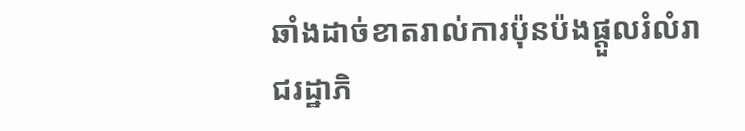ឆាំងដាច់ខាតរាល់ការប៉ុនប៉ងផ្តួលរំលំរាជរដ្ឋាភិ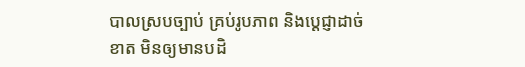បាលស្របច្បាប់ គ្រប់រូបភាព និងប្តេជ្ញាដាច់ខាត មិនឲ្យមានបដិ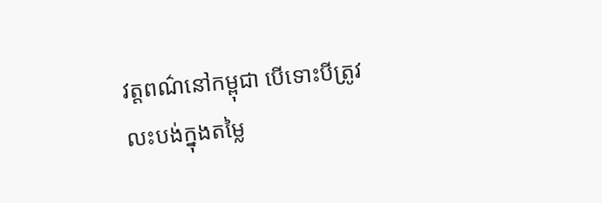វត្តពណ៌នៅកម្ពុជា បើទោះបីត្រូវលះបង់ក្នុងតម្លៃ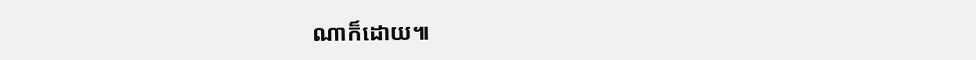ណាក៏ដោយ៕